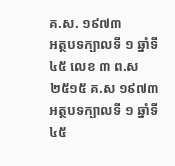គ.ស. ១៩៧៣
អត្ថបទក្បាលទី ១ ឆ្នាំទី ៤៥ លេខ ៣ ព.ស ២៥១៥ គ.ស ១៩៧៣
អត្ថបទក្បាលទី ១ ឆ្នាំទី ៤៥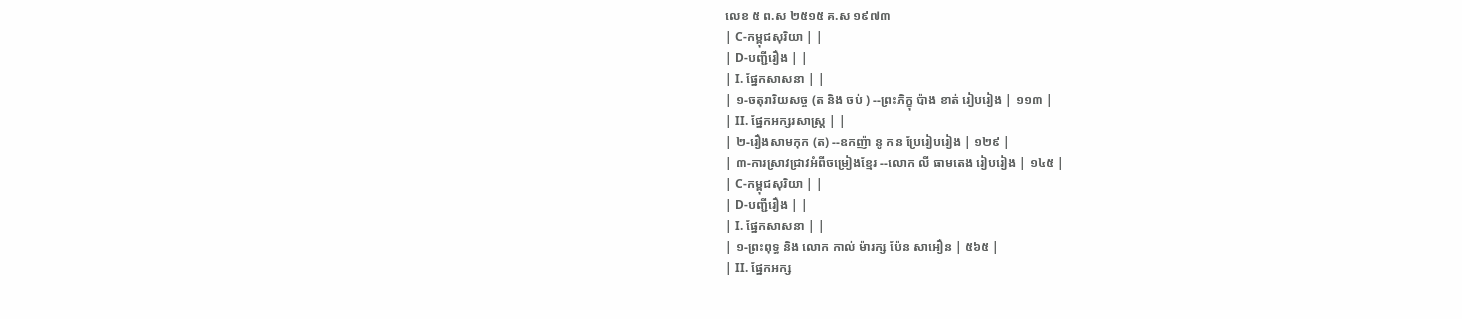លេខ ៥ ព.ស ២៥១៥ គ.ស ១៩៧៣
| C-កម្ពុជសុរិយា | |
| D-បញ្ជីរឿង | |
| I. ផ្នែកសាសនា | |
| ១-ចតុរារិយសច្ច (ត និង ចប់ ) --ព្រះភិក្ខុ ប៉ាង ខាត់ រៀបរៀង | ១១៣ |
| II. ផ្នែកអក្សរសាស្ត្រ | |
| ២-រឿងសាមកុក (ត) --ឧកញ៉ា នូ កន ប្រែរៀបរៀង | ១២៩ |
| ៣-ការស្រាវជ្រាវអំពីចម្រៀងខ្មែរ --លោក លី ធាមតេង រៀបរៀង | ១៤៥ |
| C-កម្ពុជសុរិយា | |
| D-បញ្ជីរឿង | |
| I. ផ្នែកសាសនា | |
| ១-ព្រះពុទ្ធ និង លោក កាល់ ម៉ារក្ស ប៉ែន សាអឿន | ៥៦៥ |
| II. ផ្នែកអក្ស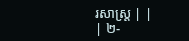រសាស្ត្រ | |
| ២-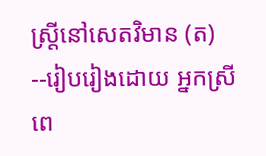ស្ត្រីនៅសេតវិមាន (ត) --រៀបរៀងដោយ អ្នកស្រី ពេ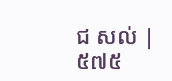ជ សល់ | ៥៧៥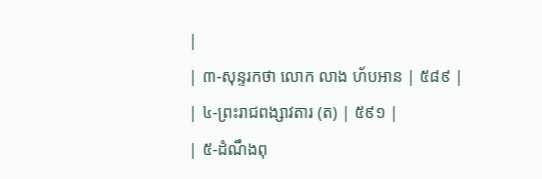|
| ៣-សុន្ទរកថា លោក លាង ហ័បអាន | ៥៨៩ |
| ៤-ព្រះរាជពង្សាវតារ (ត) | ៥៩១ |
| ៥-ដំណឹងពុ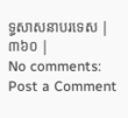ទ្ធសាសនាបរទេស | ៣៦០ |
No comments:
Post a Comment